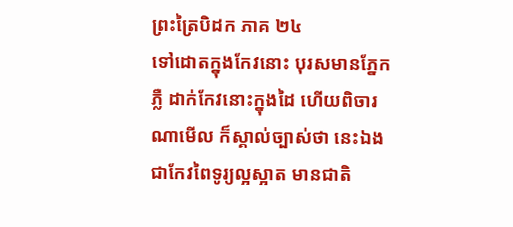ព្រះត្រៃបិដក ភាគ ២៤
ទៅដោតក្នុងកែវនោះ បុរសមានភ្នែកភ្លឺ ដាក់កែវនោះក្នុងដៃ ហើយពិចារណាមើល ក៏ស្គាល់ច្បាស់ថា នេះឯងជាកែវពៃទូរ្យល្អស្អាត មានជាតិ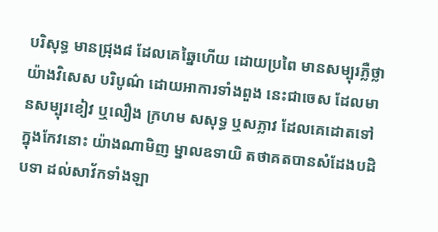បរិសុទ្ធ មានជ្រុង៨ ដែលគេឆ្នៃហើយ ដោយប្រពៃ មានសម្បុរភ្លឺថ្លា យ៉ាងវិសេស បរិបូណ៌ ដោយអាការទាំងពួង នេះជាចេស ដែលមានសម្បុរខៀវ ឬលឿង ក្រហម សសុទ្ធ ឬសភ្លាវ ដែលគេដោតទៅក្នុងកែវនោះ យ៉ាងណាមិញ ម្នាលឧទាយិ តថាគតបានសំដែងបដិបទា ដល់សាវ័កទាំងឡា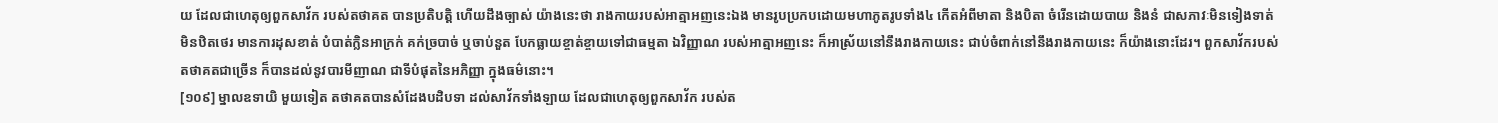យ ដែលជាហេតុឲ្យពួកសាវ័ក របស់តថាគត បានប្រតិបត្តិ ហើយដឹងច្បាស់ យ៉ាងនេះថា រាងកាយរបស់អាត្មាអញនេះឯង មានរូបប្រកបដោយមហាភូតរូបទាំង៤ កើតអំពីមាតា និងបិតា ចំរើនដោយបាយ និងនំ ជាសភាវៈមិនទៀងទាត់ មិនឋិតថេរ មានការដុសខាត់ បំបាត់ក្លិនអាក្រក់ គក់ច្របាច់ ឬចាប់នួត បែកធ្លាយខ្ចាត់ខ្ចាយទៅជាធម្មតា ឯវិញ្ញាណ របស់អាត្មាអញនេះ ក៏អាស្រ័យនៅនឹងរាងកាយនេះ ជាប់ចំពាក់នៅនឹងរាងកាយនេះ ក៏យ៉ាងនោះដែរ។ ពួកសាវ័ករបស់តថាគតជាច្រើន ក៏បានដល់នូវបារមីញាណ ជាទីបំផុតនៃអភិញ្ញា ក្នុងធម៌នោះ។
[១០៩] ម្នាលឧទាយិ មួយទៀត តថាគតបានសំដែងបដិបទា ដល់សាវ័កទាំងឡាយ ដែលជាហេតុឲ្យពួកសាវ័ក របស់ត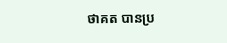ថាគត បានប្រ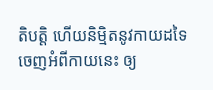តិបត្តិ ហើយនិម្មិតនូវកាយដទៃ ចេញអំពីកាយនេះ ឲ្យ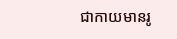ជាកាយមានរូ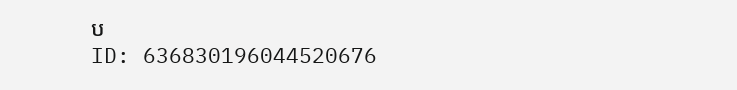ប
ID: 636830196044520676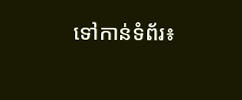ទៅកាន់ទំព័រ៖